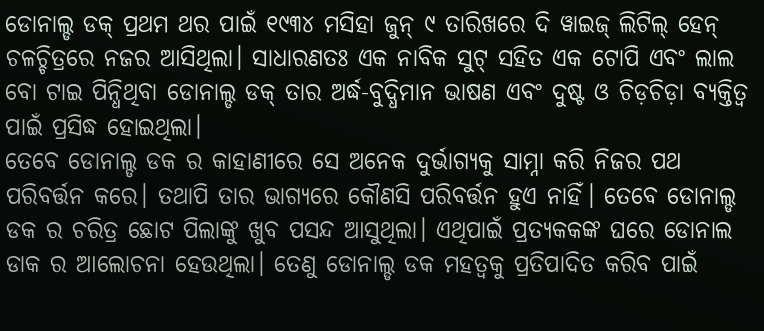ଡୋନାଲ୍ଡ ଡକ୍ ପ୍ରଥମ ଥର ପାଇଁ ୧୯୩୪ ମସିହା ଜୁନ୍ ୯ ତାରିଖରେ ଦି ୱାଇଜ୍ ଲିଟିଲ୍ ହେନ୍ ଚଳଚ୍ଚିତ୍ରରେ ନଜର ଆସିଥିଲା। ସାଧାରଣତଃ ଏକ ନାବିକ ସୁଟ୍ ସହିତ ଏକ ଟୋପି ଏବଂ ଲାଲ ବୋ ଟାଇ ପିନ୍ଧିଥିବା ଡୋନାଲ୍ଡ ଡକ୍ ତାର ଅର୍ଦ୍ଧ-ବୁଦ୍ଧିମାନ ଭାଷଣ ଏବଂ ଦୁଷ୍ଟ ଓ ଚିଡ଼ଚିଡ଼ା ବ୍ୟକ୍ତିତ୍ୱ ପାଇଁ ପ୍ରସିଦ୍ଧ ହୋଇଥିଲା।
ତେବେ ଡୋନାଲ୍ଡ ଡକ ର କାହାଣୀରେ ସେ ଅନେକ ଦୁର୍ଭାଗ୍ୟକୁ ସାମ୍ନା କରି ନିଜର ପଥ ପରିବର୍ତ୍ତନ କରେ। ତଥାପି ତାର ଭାଗ୍ୟରେ କୌଣସି ପରିବର୍ତ୍ତନ ହୁଏ ନାହିଁ। ତେବେ ଡୋନାଲ୍ଡ ଡକ ର ଚରିତ୍ର ଛୋଟ ପିଲାଙ୍କୁ ଖୁବ ପସନ୍ଦ ଆସୁଥିଲା। ଏଥିପାଇଁ ପ୍ରତ୍ୟକକଙ୍କ ଘରେ ଡୋନାଲ ଡାକ ର ଆଲୋଚନା ହେଉଥିଲା। ତେଣୁ ଡୋନାଲ୍ଡ ଡକ ମହତ୍ଵକୁ ପ୍ରତିପାଦିତ କରିବ ପାଇଁ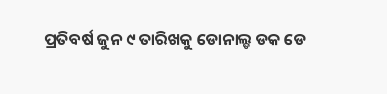ପ୍ରତିବର୍ଷ ଜୁନ ୯ ତାରିଖକୁ ଡୋନାଲ୍ଡ ଡକ ଡେ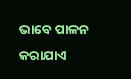ଭାବେ ପାଳନ କରାଯାଏ